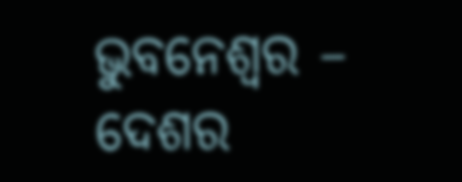ଭୁବନେଶ୍ୱର – ଦେଶର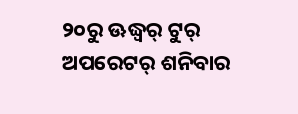୨୦ରୁ ଊଦ୍ଧ୍ୱର୍ ଟୁର୍ ଅପରେଟର୍ ଶନିବାର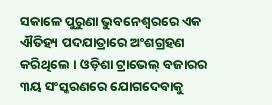ସକାଳେ ପୁରୁଣା ଭୁବନେଶ୍ୱରରେ ଏକ ଐତିହ୍ୟ ପଦଯାତ୍ରାରେ ଅଂଶଗ୍ରହଣ କରିଥିଲେ । ଓଡ଼ିଶା ଟ୍ରାଭେଲ୍ ବଜାରର ୩ୟ ସଂସ୍କରଣରେ ଯୋଗଦେବାକୁ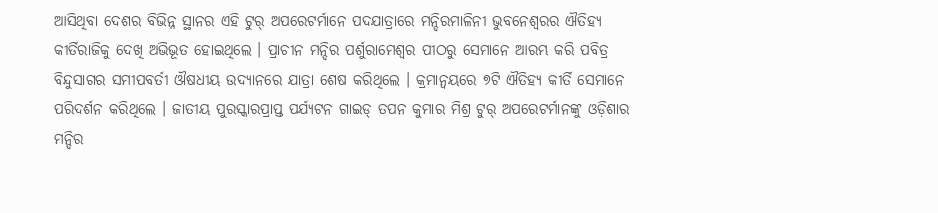ଆସିଥିବା ଦେଶର ବିଭିନ୍ନ ସ୍ଥାନର ଏହି ଟୁର୍ ଅପରେଟର୍ମାନେ ପଦଯାତ୍ରାରେ ମନ୍ଦିରମାଳିନୀ ଭୁବନେଶ୍ୱରର ଐତିହ୍ୟ କୀର୍ତିରାଜିକୁ ଦେଖି ଅଭିଭୂତ ହୋଇଥିଲେ । ପ୍ରାଚୀନ ମନ୍ଦିର ପର୍ଶୁରାମେଶ୍ୱର ପୀଠରୁ ସେମାନେ ଆରମ୍ଭ କରି ପବିତ୍ର ବିନ୍ଦୁସାଗର ସମୀପବର୍ତୀ ଔଷଧୀୟ ଉଦ୍ୟାନରେ ଯାତ୍ରା ଶେଷ କରିଥିଲେ । କ୍ରମାନ୍ୱୟରେ ୭ଟି ଐତିହ୍ୟ କୀର୍ତି ସେମାନେ ପରିଦର୍ଶନ କରିଥିଲେ । ଜାତୀୟ ପୁରସ୍କାରପ୍ରାପ୍ତ ପର୍ଯ୍ୟଟନ ଗାଇଡ୍ ତପନ କୁମାର ମିଶ୍ର ଟୁର୍ ଅପରେଟର୍ମାନଙ୍କୁ ଓଡ଼ିଶାର ମନ୍ଦିର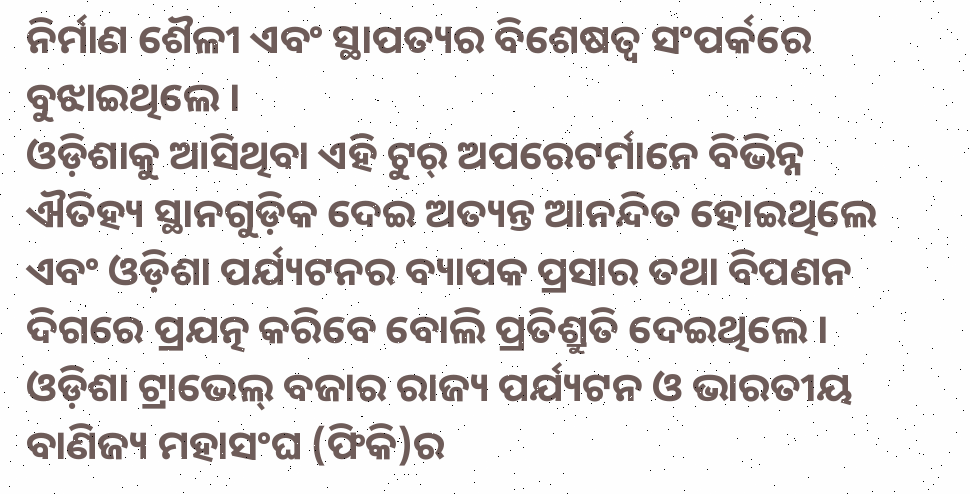ନିର୍ମାଣ ଶୈଳୀ ଏବଂ ସ୍ଥାପତ୍ୟର ବିଶେଷତ୍ୱ ସଂପର୍କରେ ବୁଝାଇଥିଲେ ।
ଓଡ଼ିଶାକୁ ଆସିଥିବା ଏହି ଟୁର୍ ଅପରେଟର୍ମାନେ ବିଭିନ୍ନ ଐତିହ୍ୟ ସ୍ଥାନଗୁଡ଼ିକ ଦେଇ ଅତ୍ୟନ୍ତ ଆନନ୍ଦିତ ହୋଇଥିଲେ ଏବଂ ଓଡ଼ିଶା ପର୍ଯ୍ୟଟନର ବ୍ୟାପକ ପ୍ରସାର ତଥା ବିପଣନ ଦିଗରେ ପ୍ରଯତ୍ନ କରିବେ ବୋଲି ପ୍ରତିଶ୍ରୁତି ଦେଇଥିଲେ ।
ଓଡ଼ିଶା ଟ୍ରାଭେଲ୍ ବଜାର ରାଜ୍ୟ ପର୍ଯ୍ୟଟନ ଓ ଭାରତୀୟ ବାଣିଜ୍ୟ ମହାସଂଘ (ଫିକି)ର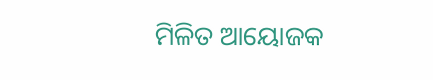ମିଳିତ ଆୟୋଜକ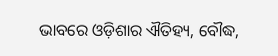ଭାବରେ ଓଡ଼ିଶାର ଐତିହ୍ୟ, ବୌଦ୍ଧ,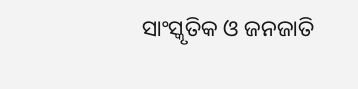ସାଂସ୍କୃତିକ ଓ ଜନଜାତି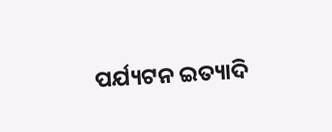ପର୍ଯ୍ୟଟନ ଇତ୍ୟାଦି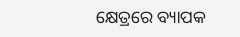କ୍ଷେତ୍ରରେ ବ୍ୟାପକ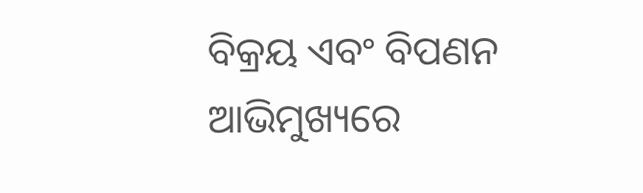ବିକ୍ରୟ ଏବଂ ବିପଣନ ଆଭିମୁଖ୍ୟରେ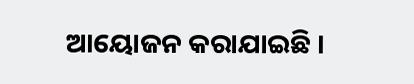ଆୟୋଜନ କରାଯାଇଛି ।